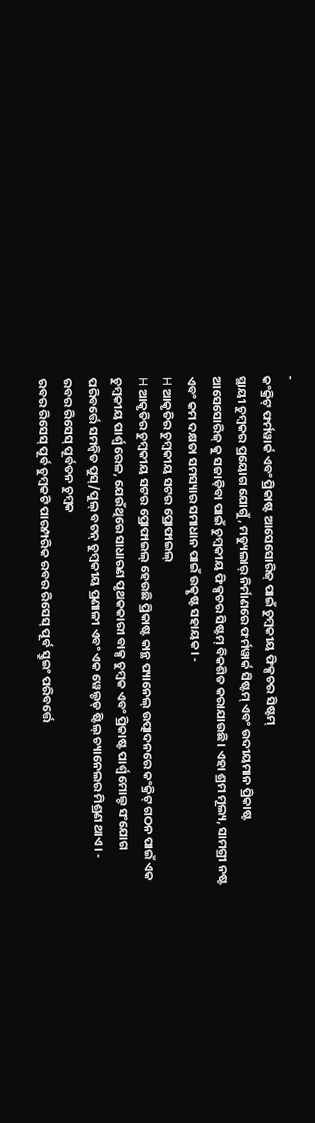-
କଂକ୍ରିଟ୍ ଫର୍ମୱାର୍କ ଏବଂ ପ୍ରିକାଷ୍ଟ ଆସେସୋରିଜ୍ ପାଇଁ ଚୁମ୍ବକୀୟ ଫିକ୍ସଚର ସିଷ୍ଟମ୍
ସ୍ଥାୟୀ ଚୁମ୍ବକର ପ୍ରୟୋଗ ଯୋଗୁଁ, ମଡ୍ୟୁଲାର୍ ନିର୍ମାଣରେ ଫର୍ମୱାର୍କ ସିଷ୍ଟମ୍ ଏବଂ ଉଦୀୟମାନ ପ୍ରିକାଷ୍ଟ ଆସେସୋରିଜ୍ କୁ ସଜାଡ଼ିବା ପାଇଁ ଚୁମ୍ବକୀୟ ଫିକ୍ସଚର ସିଷ୍ଟମ୍ ବିକଶିତ କରାଯାଉଛି। ଏହା ଶ୍ରମ ମୂଲ୍ୟ, ସାମଗ୍ରୀ ନଷ୍ଟ ଏବଂ କମ ଦକ୍ଷତା ସମସ୍ୟାର ସମାଧାନ ପାଇଁ ଉତ୍କୃଷ୍ଟ ସହାୟକ। -
H ଆକୃତିର ଚୁମ୍ବକୀୟ ସଟର ପ୍ରୋଫାଇଲ୍
H ଆକୃତିର ଚୁମ୍ବକୀୟ ସଟର ପ୍ରୋଫାଇଲ୍ ହେଉଛି ପ୍ରିକାଷ୍ଟ କାନ୍ଥ ପ୍ୟାନେଲ୍ ଉତ୍ପାଦନରେ କଂକ୍ରିଟ୍ ଗଠନ ପାଇଁ ଏକ ଚୁମ୍ବକୀୟ ପାର୍ଶ୍ୱ ରେଳ, ଯେଉଁଥିରେ ସାଧାରଣ ପୃଥକକାରୀ ବାକ୍ସ ଚୁମ୍ବକ ଏବଂ ପ୍ରିକାଷ୍ଟ ପାର୍ଶ୍ୱ ମୋଲ୍ଡ ସଂଯୋଗ ପରିବର୍ତ୍ତେ ସମନ୍ୱିତ ପୁସ୍/ପୁଲ୍ ବଟନ୍ ଚୁମ୍ବକୀୟ ପ୍ରଣାଳୀ ଏବଂ ଏକ ୱେଲ୍ଡଡ୍ ଷ୍ଟିଲ୍ ଚ୍ୟାନେଲର ମିଶ୍ରଣ ଥାଏ। -
ରବର ରିସେସ୍ ପୂର୍ବତନ ଚୁମ୍ବକ
ରବର ରିସେସ୍ ପୂର୍ବ ଚୁମ୍ବକଟି ପାରମ୍ପରିକ ରବର ରିସେସ୍ ପୂର୍ବ ସ୍କ୍ରୁଇଂ ପରିବର୍ତ୍ତେ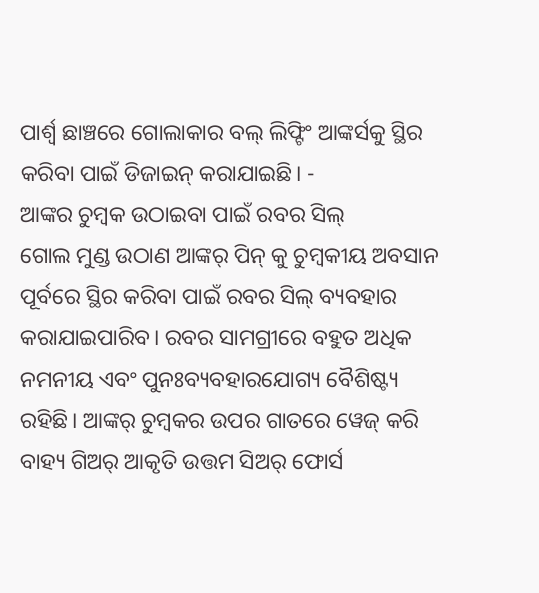ପାର୍ଶ୍ୱ ଛାଞ୍ଚରେ ଗୋଲାକାର ବଲ୍ ଲିଫ୍ଟିଂ ଆଙ୍କର୍ସକୁ ସ୍ଥିର କରିବା ପାଇଁ ଡିଜାଇନ୍ କରାଯାଇଛି। -
ଆଙ୍କର ଚୁମ୍ବକ ଉଠାଇବା ପାଇଁ ରବର ସିଲ୍
ଗୋଲ ମୁଣ୍ଡ ଉଠାଣ ଆଙ୍କର୍ ପିନ୍ କୁ ଚୁମ୍ବକୀୟ ଅବସାନ ପୂର୍ବରେ ସ୍ଥିର କରିବା ପାଇଁ ରବର ସିଲ୍ ବ୍ୟବହାର କରାଯାଇପାରିବ। ରବର ସାମଗ୍ରୀରେ ବହୁତ ଅଧିକ ନମନୀୟ ଏବଂ ପୁନଃବ୍ୟବହାରଯୋଗ୍ୟ ବୈଶିଷ୍ଟ୍ୟ ରହିଛି। ଆଙ୍କର୍ ଚୁମ୍ବକର ଉପର ଗାତରେ ୱେଜ୍ କରି ବାହ୍ୟ ଗିଅର୍ ଆକୃତି ଉତ୍ତମ ସିଅର୍ ଫୋର୍ସ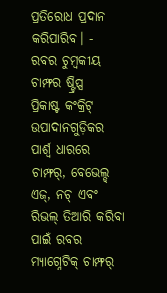ପ୍ରତିରୋଧ ପ୍ରଦାନ କରିପାରିବ। -
ରବର ଚୁମ୍ବକୀୟ ଚାମ୍ଫର ଷ୍ଟ୍ରିପ୍ସ
ପ୍ରିକାଷ୍ଟ କଂକ୍ରିଟ୍ ଉପାଦାନଗୁଡ଼ିକର ପାର୍ଶ୍ୱ ଧାରରେ ଚାମ୍ଫର୍, ବେଭେଲ୍ଡ୍ ଏଜ୍, ନଚ୍ ଏବଂ ରିଭଲ୍ ତିଆରି କରିବା ପାଇଁ ରବର ମ୍ୟାଗ୍ନେଟିକ୍ ଚାମ୍ଫର୍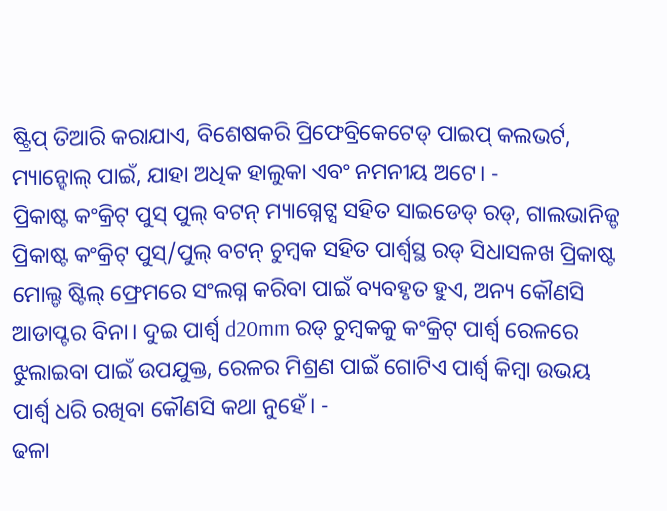ଷ୍ଟ୍ରିପ୍ ତିଆରି କରାଯାଏ, ବିଶେଷକରି ପ୍ରିଫେବ୍ରିକେଟେଡ୍ ପାଇପ୍ କଲଭର୍ଟ, ମ୍ୟାନ୍ହୋଲ୍ ପାଇଁ, ଯାହା ଅଧିକ ହାଲୁକା ଏବଂ ନମନୀୟ ଅଟେ। -
ପ୍ରିକାଷ୍ଟ କଂକ୍ରିଟ୍ ପୁସ୍ ପୁଲ୍ ବଟନ୍ ମ୍ୟାଗ୍ନେଟ୍ସ ସହିତ ସାଇଡେଡ୍ ରଡ୍, ଗାଲଭାନିଜ୍ଡ
ପ୍ରିକାଷ୍ଟ କଂକ୍ରିଟ୍ ପୁସ୍/ପୁଲ୍ ବଟନ୍ ଚୁମ୍ବକ ସହିତ ପାର୍ଶ୍ଵସ୍ଥ ରଡ୍ ସିଧାସଳଖ ପ୍ରିକାଷ୍ଟ ମୋଲ୍ଡ ଷ୍ଟିଲ୍ ଫ୍ରେମରେ ସଂଲଗ୍ନ କରିବା ପାଇଁ ବ୍ୟବହୃତ ହୁଏ, ଅନ୍ୟ କୌଣସି ଆଡାପ୍ଟର ବିନା। ଦୁଇ ପାର୍ଶ୍ୱ d20mm ରଡ୍ ଚୁମ୍ବକକୁ କଂକ୍ରିଟ୍ ପାର୍ଶ୍ୱ ରେଳରେ ଝୁଲାଇବା ପାଇଁ ଉପଯୁକ୍ତ, ରେଳର ମିଶ୍ରଣ ପାଇଁ ଗୋଟିଏ ପାର୍ଶ୍ୱ କିମ୍ବା ଉଭୟ ପାର୍ଶ୍ୱ ଧରି ରଖିବା କୌଣସି କଥା ନୁହେଁ। -
ଢଳା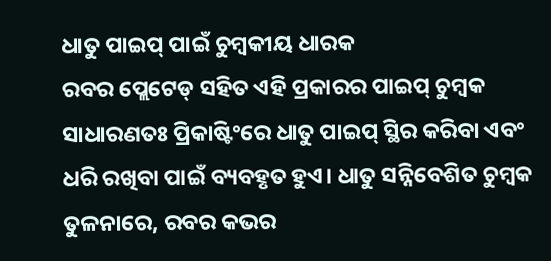ଧାତୁ ପାଇପ୍ ପାଇଁ ଚୁମ୍ବକୀୟ ଧାରକ
ରବର ପ୍ଲେଟେଡ୍ ସହିତ ଏହି ପ୍ରକାରର ପାଇପ୍ ଚୁମ୍ବକ ସାଧାରଣତଃ ପ୍ରିକାଷ୍ଟିଂରେ ଧାତୁ ପାଇପ୍ ସ୍ଥିର କରିବା ଏବଂ ଧରି ରଖିବା ପାଇଁ ବ୍ୟବହୃତ ହୁଏ। ଧାତୁ ସନ୍ନିବେଶିତ ଚୁମ୍ବକ ତୁଳନାରେ, ରବର କଭର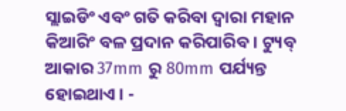ସ୍ଲାଇଡିଂ ଏବଂ ଗତି କରିବା ଦ୍ୱାରା ମହାନ କିଆରିଂ ବଳ ପ୍ରଦାନ କରିପାରିବ। ଟ୍ୟୁବ୍ ଆକାର 37mm ରୁ 80mm ପର୍ଯ୍ୟନ୍ତ ହୋଇଥାଏ। -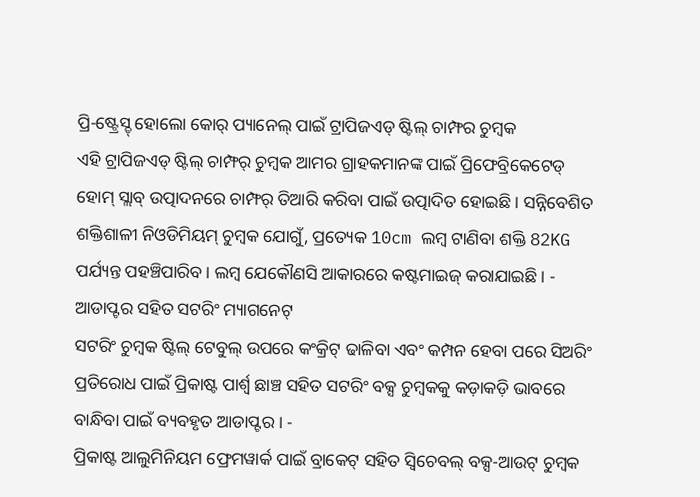ପ୍ରି-ଷ୍ଟ୍ରେସ୍ଡ୍ ହୋଲୋ କୋର୍ ପ୍ୟାନେଲ୍ ପାଇଁ ଟ୍ରାପିଜଏଡ୍ ଷ୍ଟିଲ୍ ଚାମ୍ଫର ଚୁମ୍ବକ
ଏହି ଟ୍ରାପିଜଏଡ୍ ଷ୍ଟିଲ୍ ଚାମ୍ଫର୍ ଚୁମ୍ବକ ଆମର ଗ୍ରାହକମାନଙ୍କ ପାଇଁ ପ୍ରିଫେବ୍ରିକେଟେଡ୍ ହୋମ୍ ସ୍ଲାବ୍ ଉତ୍ପାଦନରେ ଚାମ୍ଫର୍ ତିଆରି କରିବା ପାଇଁ ଉତ୍ପାଦିତ ହୋଇଛି। ସନ୍ନିବେଶିତ ଶକ୍ତିଶାଳୀ ନିଓଡିମିୟମ୍ ଚୁମ୍ବକ ଯୋଗୁଁ, ପ୍ରତ୍ୟେକ 10cm ଲମ୍ବ ଟାଣିବା ଶକ୍ତି 82KG ପର୍ଯ୍ୟନ୍ତ ପହଞ୍ଚିପାରିବ। ଲମ୍ବ ଯେକୌଣସି ଆକାରରେ କଷ୍ଟମାଇଜ୍ କରାଯାଇଛି। -
ଆଡାପ୍ଟର ସହିତ ସଟରିଂ ମ୍ୟାଗନେଟ୍
ସଟରିଂ ଚୁମ୍ବକ ଷ୍ଟିଲ୍ ଟେବୁଲ୍ ଉପରେ କଂକ୍ରିଟ୍ ଢାଳିବା ଏବଂ କମ୍ପନ ହେବା ପରେ ସିଅରିଂ ପ୍ରତିରୋଧ ପାଇଁ ପ୍ରିକାଷ୍ଟ ପାର୍ଶ୍ୱ ଛାଞ୍ଚ ସହିତ ସଟରିଂ ବକ୍ସ ଚୁମ୍ବକକୁ କଡ଼ାକଡ଼ି ଭାବରେ ବାନ୍ଧିବା ପାଇଁ ବ୍ୟବହୃତ ଆଡାପ୍ଟର। -
ପ୍ରିକାଷ୍ଟ ଆଲୁମିନିୟମ ଫ୍ରେମୱାର୍କ ପାଇଁ ବ୍ରାକେଟ୍ ସହିତ ସ୍ୱିଚେବଲ୍ ବକ୍ସ-ଆଉଟ୍ ଚୁମ୍ବକ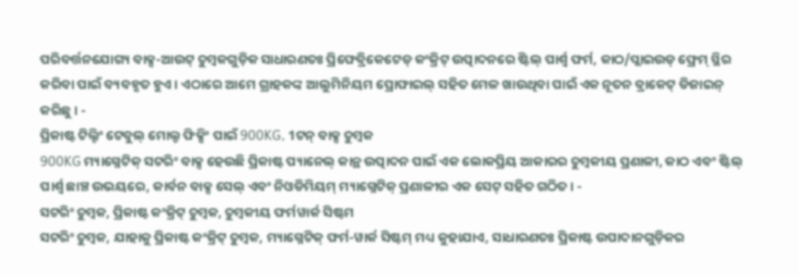ପରିବର୍ତ୍ତନଯୋଗ୍ୟ ବାକ୍ସ-ଆଉଟ୍ ଚୁମ୍ବକଗୁଡ଼ିକ ସାଧାରଣତଃ ପ୍ରିଫେବ୍ରିକେଟେଡ୍ କଂକ୍ରିଟ୍ ଉତ୍ପାଦନରେ ଷ୍ଟିଲ୍ ପାର୍ଶ୍ୱ ଫର୍ମ, କାଠ/ପ୍ଲାଇଉଡ୍ ଫ୍ରେମ୍ ସ୍ଥିର କରିବା ପାଇଁ ବ୍ୟବହୃତ ହୁଏ। ଏଠାରେ ଆମେ ଗ୍ରାହକଙ୍କ ଆଲୁମିନିୟମ ପ୍ରୋଫାଇଲ୍ ସହିତ ମେଳ ଖାଉଥିବା ପାଇଁ ଏକ ନୂତନ ବ୍ରାକେଟ୍ ଡିଜାଇନ୍ କରିଛୁ। -
ପ୍ରିକାଷ୍ଟ ଟିଲ୍ଟିଂ ଟେବୁଲ୍ ମୋଲ୍ଡ ଫିକ୍ସିଂ ପାଇଁ 900KG, 1ଟନ୍ ବାକ୍ସ ଚୁମ୍ବକ
900KG ମ୍ୟାଗ୍ନେଟିକ୍ ସଟରିଂ ବାକ୍ସ ହେଉଛି ପ୍ରିକାଷ୍ଟ ପ୍ୟାନେଲ୍ କାନ୍ଥ ଉତ୍ପାଦନ ପାଇଁ ଏକ ଲୋକପ୍ରିୟ ଆକାରର ଚୁମ୍ବକୀୟ ପ୍ରଣାଳୀ, କାଠ ଏବଂ ଷ୍ଟିଲ୍ ପାର୍ଶ୍ଵ ଛାଞ୍ଚ ଉଭୟରେ, କାର୍ବନ ବାକ୍ସ ସେଲ୍ ଏବଂ ନିଓଡିମିୟମ୍ ମ୍ୟାଗ୍ନେଟିକ୍ ପ୍ରଣାଳୀର ଏକ ସେଟ୍ ସହିତ ଗଠିତ। -
ସଟରିଂ ଚୁମ୍ବକ, ପ୍ରିକାଷ୍ଟ କଂକ୍ରିଟ୍ ଚୁମ୍ବକ, ଚୁମ୍ବକୀୟ ଫର୍ମୱାର୍କ ସିଷ୍ଟମ
ସଟରିଂ ଚୁମ୍ବକ, ଯାହାକୁ ପ୍ରିକାଷ୍ଟ କଂକ୍ରିଟ୍ ଚୁମ୍ବକ, ମ୍ୟାଗ୍ନେଟିକ୍ ଫର୍ମ-ୱାର୍କ ସିଷ୍ଟମ୍ ମଧ୍ୟ କୁହାଯାଏ, ସାଧାରଣତଃ ପ୍ରିକାଷ୍ଟ ଉପାଦାନଗୁଡ଼ିକର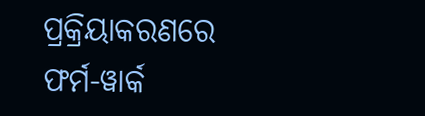ପ୍ରକ୍ରିୟାକରଣରେ ଫର୍ମ-ୱାର୍କ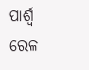ପାର୍ଶ୍ୱ ରେଳ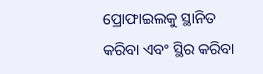ପ୍ରୋଫାଇଲକୁ ସ୍ଥାନିତ କରିବା ଏବଂ ସ୍ଥିର କରିବା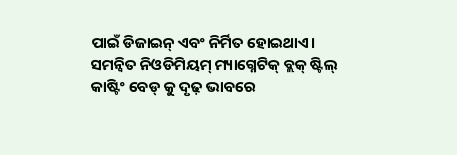ପାଇଁ ଡିଜାଇନ୍ ଏବଂ ନିର୍ମିତ ହୋଇଥାଏ। ସମନ୍ୱିତ ନିଓଡିମିୟମ୍ ମ୍ୟାଗ୍ନେଟିକ୍ ବ୍ଲକ୍ ଷ୍ଟିଲ୍ କାଷ୍ଟିଂ ବେଡ୍ କୁ ଦୃଢ଼ ଭାବରେ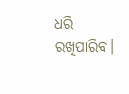ଧରି ରଖିପାରିବ।